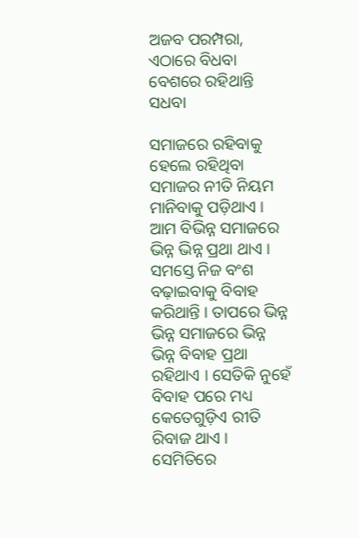ଅଜବ ପରମ୍ପରା, ଏଠାରେ ବିଧବା ବେଶରେ ରହିଥାନ୍ତି ସଧବା

ସମାଜରେ ରହିବାକୁ ହେଲେ ରହିଥିବା ସମାଜର ନୀତି ନିୟମ ମାନିବାକୁ ପଡ଼ିଥାଏ । ଆମ ବିଭିନ୍ନ ସମାଜରେ ଭିନ୍ନ ଭିନ୍ନ ପ୍ରଥା ଥାଏ । ସମସ୍ତେ ନିଜ ବଂଶ ବଢ଼ାଇବାକୁ ବିବାହ କରିଥାନ୍ତି । ତାପରେ ଭିନ୍ନ ଭିନ୍ନ ସମାଜରେ ଭିନ୍ନ ଭିନ୍ନ ବିବାହ ପ୍ରଥା ରହିଥାଏ । ସେତିକି ନୁହେଁ ବିବାହ ପରେ ମଧ୍ୟ କେତେଗୁଡ଼ିଏ ରୀତି ରିବାଜ ଥାଏ । ସେମିତିରେ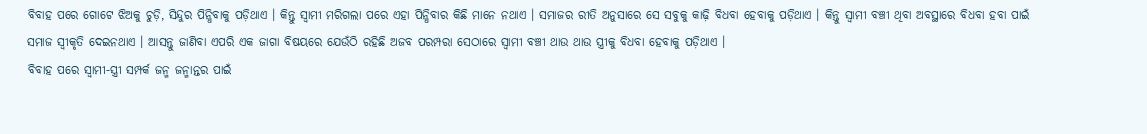ବିବାହ ପରେ ଗୋଟେ ଝିଅକୁ ଚୁଡ଼ି, ସିନ୍ଦୁର ପିନ୍ଧିବାକୁ ପଡ଼ିଥାଏ । କିନ୍ତୁ ସ୍ୱାମୀ ମରିଗଲା ପରେ ଏହା ପିନ୍ଧିବାର କିଛି ମାନେ ନଥାଏ । ସମାଜର ରୀତି ଅନୁସାରେ ସେ ସବୁକୁ କାଢ଼ି ବିଧବା ହେବାକୁ ପଡ଼ିଥାଏ । କିନ୍ତୁ ସ୍ୱାମୀ ବଞ୍ଚୀ ଥିବା ଅବସ୍ଥାରେ ବିଧବା ହବା ପାଇଁ ସମାଜ ସ୍ୱୀକୃତି ଦେଇନଥାଏ । ଆସନ୍ତୁ ଜାଣିବା ଏପରି ଏକ ଜାଗା ବିଷୟରେ ଯେଉଁଠି ରହିଛି ଅଜବ ପରମ୍ପରା ସେଠାରେ ସ୍ୱାମୀ ବଞ୍ଚୀ ଥାଉ ଥାଉ ସ୍ତ୍ରୀକୁ ବିଧବା ହେବାକୁ ପଡ଼ିଥାଏ ।
ବିବାହ ପରେ ସ୍ୱାମୀ-ସ୍ତ୍ରୀ ସମ୍ପର୍କ ଜନ୍ମ ଜନ୍ମାନ୍ତର ପାଇଁ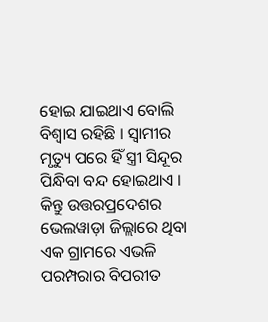ହୋଇ ଯାଇଥାଏ ବୋଲି ବିଶ୍ୱାସ ରହିଛି । ସ୍ୱାମୀର ମୃତ୍ୟୁ ପରେ ହିଁ ସ୍ତ୍ରୀ ସିନ୍ଦୂର ପିନ୍ଧିବା ବନ୍ଦ ହୋଇଥାଏ । କିନ୍ତୁ ଉତ୍ତରପ୍ରଦେଶର ଭେଲୱାଡ଼ା ଜିଲ୍ଲାରେ ଥିବା ଏକ ଗ୍ରାମରେ ଏଭଳି ପରମ୍ପରାର ବିପରୀତ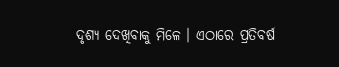ଦୃଶ୍ୟ ଦେଖିବାକୁ ମିଳେ । ଏଠାରେ ପ୍ରତିବର୍ଷ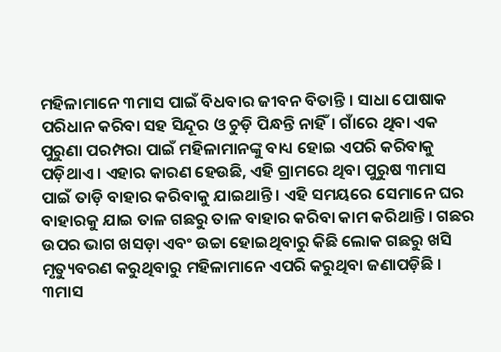ମହିଳାମାନେ ୩ମାସ ପାଇଁ ବିଧବାର ଜୀବନ ବିତାନ୍ତି । ସାଧା ପୋଷାକ ପରିଧାନ କରିବା ସହ ସିନ୍ଦୂର ଓ ଚୁଡ଼ି ପିନ୍ଧନ୍ତି ନାହିଁ। ଗାଁରେ ଥିବା ଏକ ପୁରୁଣା ପରମ୍ପରା ପାଇଁ ମହିଳାମାନଙ୍କୁ ବାଧ୍ୟ ହୋଇ ଏପରି କରିବାକୁ ପଡ଼ିଥାଏ । ଏହାର କାରଣ ହେଉଛି, ଏହି ଗ୍ରାମରେ ଥିବା ପୁରୁଷ ୩ମାସ ପାଇଁ ତାଡ଼ି ବାହାର କରିବାକୁ ଯାଇଥାନ୍ତି । ଏହି ସମୟରେ ସେମାନେ ଘର ବାହାରକୁ ଯାଇ ତାଳ ଗଛରୁ ତାଳ ବାହାର କରିବା କାମ କରିଥାନ୍ତି । ଗଛର ଉପର ଭାଗ ଖସଡ଼ା ଏବଂ ଉଚ୍ଚା ହୋଇଥିବାରୁ କିଛି ଲୋକ ଗଛରୁ ଖସି ମୃତ୍ୟୁବରଣ କରୁଥିବାରୁ ମହିଳାମାନେ ଏପରି କରୁଥିବା ଜଣାପଡ଼ିଛି । ୩ମାସ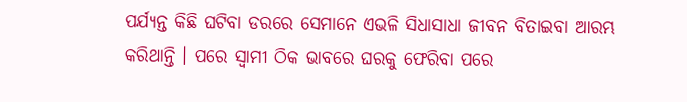ପର୍ଯ୍ୟନ୍ତ କିଛି ଘଟିବା ଡରରେ ସେମାନେ ଏଭଳି ସିଧାସାଧା ଜୀବନ ବିତାଇବା ଆରମ୍ଭ କରିଥାନ୍ତି । ପରେ ସ୍ୱାମୀ ଠିକ ଭାବରେ ଘରକୁ ଫେରିବା ପରେ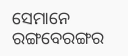ସେମାନେ ରଙ୍ଗବେରଙ୍ଗର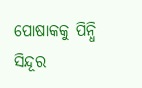ପୋଷାକକୁ ପିନ୍ଧି ସିନ୍ଦୂର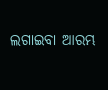ଲଗାଇବା ଆରମ୍ଭ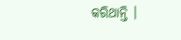କରିଥାନ୍ତି ।